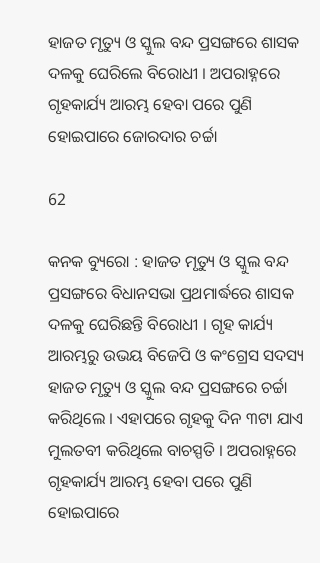ହାଜତ ମୃତ୍ୟୁ ଓ ସ୍କୁଲ ବନ୍ଦ ପ୍ରସଙ୍ଗରେ ଶାସକ ଦଳକୁ ଘେରିଲେ ବିରୋଧୀ । ଅପରାହ୍ନରେ ଗୃହକାର୍ଯ୍ୟ ଆରମ୍ଭ ହେବା ପରେ ପୁଣି ହୋଇପାରେ ଜୋରଦାର ଚର୍ଚ୍ଚା

62

କନକ ବ୍ୟୁରୋ : ହାଜତ ମୃତ୍ୟୁ ଓ ସ୍କୁଲ ବନ୍ଦ ପ୍ରସଙ୍ଗରେ ବିଧାନସଭା ପ୍ରଥମାର୍ଦ୍ଧରେ ଶାସକ ଦଳକୁ ଘେରିଛନ୍ତି ବିରୋଧୀ । ଗୃହ କାର୍ଯ୍ୟ ଆରମ୍ଭରୁ ଉଭୟ ବିଜେପି ଓ କଂଗ୍ରେସ ସଦସ୍ୟ ହାଜତ ମୃତ୍ୟୁ ଓ ସ୍କୁଲ ବନ୍ଦ ପ୍ରସଙ୍ଗରେ ଚର୍ଚ୍ଚା କରିଥିଲେ । ଏହାପରେ ଗୃହକୁ ଦିନ ୩ଟା ଯାଏ ମୁଲତବୀ କରିଥିଲେ ବାଚସ୍ପତି । ଅପରାହ୍ନରେ ଗୃହକାର୍ଯ୍ୟ ଆରମ୍ଭ ହେବା ପରେ ପୁଣି ହୋଇପାରେ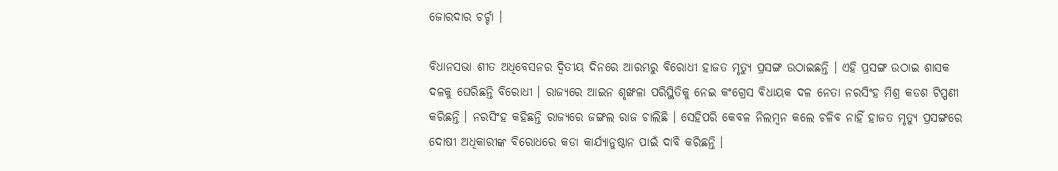ଜୋରଦାର ଚର୍ଚ୍ଚା ।

ବିଧାନସଭା ଶୀତ ଅଧିବେସନର ଦ୍ୱିତୀୟ ଦିନରେ ଆରମ୍ଭରୁ ବିରୋଧୀ ହାଜତ ମୃତ୍ୟୁ ପ୍ରସଙ୍ଗ ଉଠାଇଛନ୍ତି । ଏହି ପ୍ରସଙ୍ଗ ଉଠାଇ ଶାସକ ଦଳକୁ ଘେରିଛନ୍ତି ବିରୋଧୀ । ରାଜ୍ୟରେ ଆଇନ ଶୃଙ୍ଖଳା ପରିସ୍ଥିତିକୁ ନେଇ କଂଗ୍ରେସ ବିଧାୟକ ଦଳ ନେତା ନରସିଂହ ମିଶ୍ର କଡଶ ଟିପ୍ପଣୀ କରିଛନ୍ତି । ନରସିଂହ କହିଛନ୍ତି ରାଜ୍ୟରେ ଜଙ୍ଗଲ ରାଜ ଚାଲିଛି । ସେହିପରି କେବଳ ନିଲମ୍ବନ କଲେ ଚଳିବ ନାହିଁ ହାଜତ ମୃତ୍ୟୁ ପ୍ରସଙ୍ଗରେ ଦୋଷୀ ଅଧିକାରୀଙ୍କ ବିରୋଧରେ କଡା କାର୍ଯ୍ୟାନୁଷ୍ଠାନ ପାଇଁ ଦାବି କରିଛନ୍ତି ।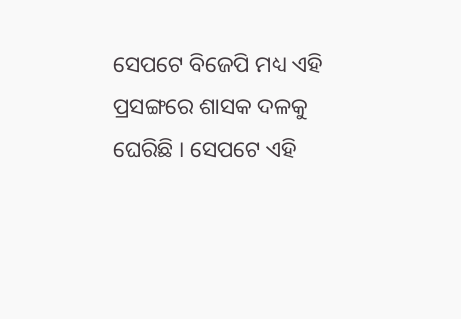ସେପଟେ ବିଜେପି ମଧ୍ୟ ଏହି ପ୍ରସଙ୍ଗରେ ଶାସକ ଦଳକୁ ଘେରିଛି । ସେପଟେ ଏହି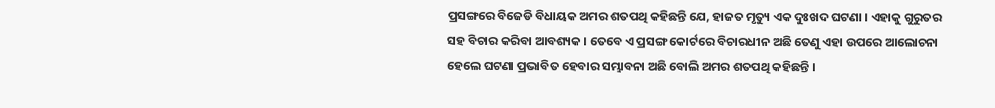ପ୍ରସଙ୍ଗରେ ବିଜେଡି ବିଧାୟକ ଅମର ଶତପଥି କହିଛନ୍ତି ଯେ, ହାଜତ ମୃତ୍ୟୁ ଏକ ଦୁଃଖଦ ଘଟଣା । ଏହାକୁ ଗୁରୁତର ସହ ବିଚାର କରିବା ଆବଶ୍ୟକ । ତେବେ ଏ ପ୍ରସଙ୍ଗ କୋର୍ଟରେ ବିଚାରଧୀନ ଅଛି ତେଣୁ ଏହା ଉପରେ ଆଲୋଚନା ହେଲେ ଘଟଣା ପ୍ରଭାବିତ ହେବାର ସମ୍ଭାବନା ଅଛି ବୋଲି ଅମର ଶତପଥି କହିଛନ୍ତି ।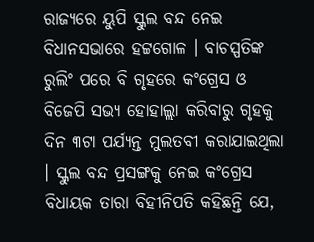ରାଜ୍ୟରେ ୟୁପି ସ୍କୁଲ ବନ୍ଦ ନେଇ ବିଧାନସଭାରେ ହଟ୍ଟଗୋଳ । ବାଚସ୍ପତିଙ୍କ ରୁଲିଂ ପରେ ବି ଗୃହରେ କଂଗ୍ରେସ ଓ ବିଜେପି ସଭ୍ୟ ହୋହାଲ୍ଲା କରିବାରୁ ଗୃହକୁ ଦିନ ୩ଟା ପର୍ଯ୍ୟନ୍ତ ମୁଲତବୀ କରାଯାଇଥିଲା । ସ୍କୁଲ ବନ୍ଦ ପ୍ରସଙ୍ଗକୁ ନେଇ କଂଗ୍ରେସ ବିଧାୟକ ତାରା ବିହୀନିପତି କହିଛନ୍ତି ଯେ,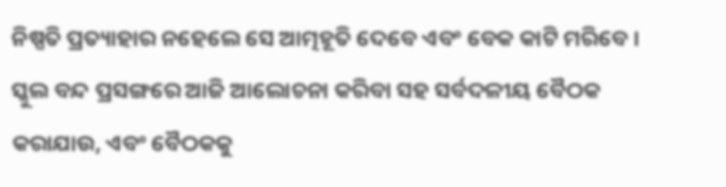ନିଷ୍ପତି ପ୍ରତ୍ୟାହାର ନହେଲେ ସେ ଆତ୍ମହୂତି ଦେବେ ଏବଂ ବେକ କାଟି ମରିବେ । ସ୍କୁଲ ବନ୍ଦ ପ୍ରସଙ୍ଗରେ ଆଜି ଆଲୋଚନା କରିବା ସହ ସର୍ବଦଳୀୟ ବୈଠକ କରାଯାଉ, ଏବଂ ବୈଠକକୁ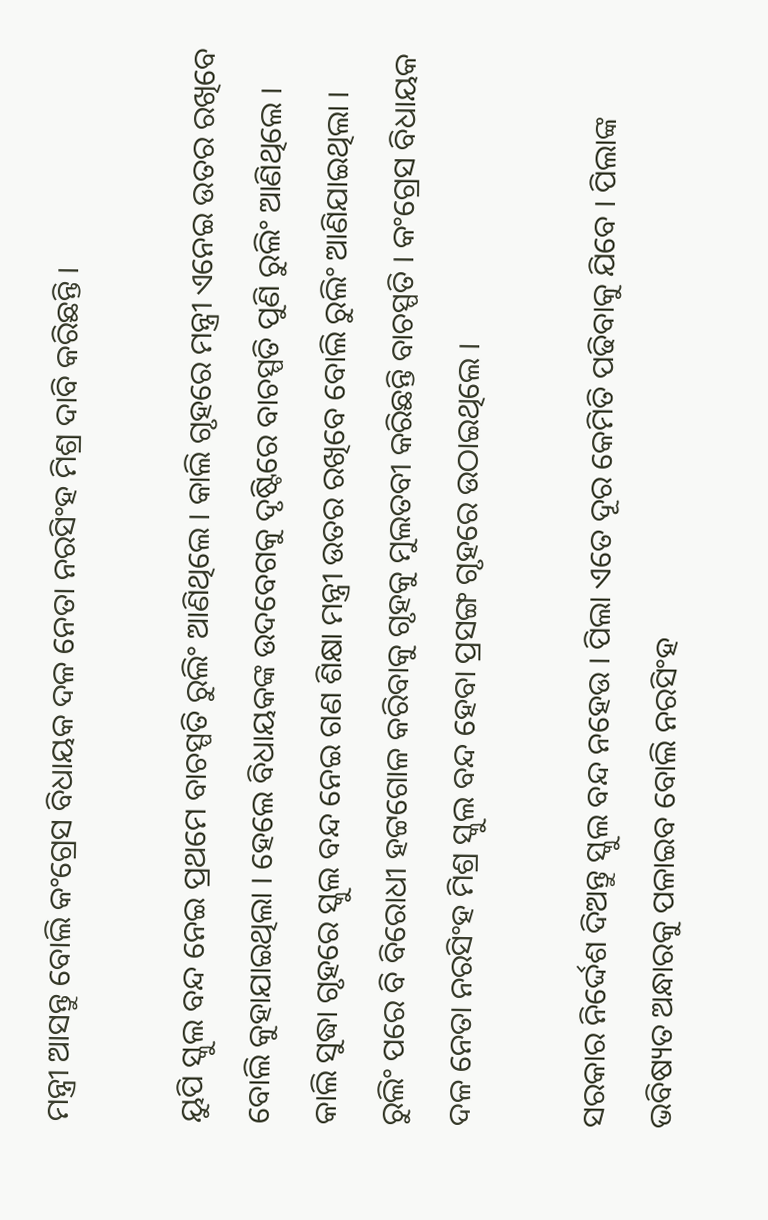ମନ୍ତ୍ରୀ ଆସନ୍ତୁ ବୋଲି କଂଗ୍ରେସ ବିଧାୟକ ଦଳ ନେତା ନରସିଂହ ମିଶ୍ର ଦାବି କରିଛନ୍ତି ।

ୟୁପି ସ୍କୁଲ ବନ୍ଦ ନେଇ ପ୍ରଥମେ ବାଚସ୍ପତି ରୁଲିଂ ଆଣିଥିଲେ । କାଲି ଗୃହରେ ମନ୍ତ୍ରୀ ଏନେଇ ଉତର ରଖିବେ ବୋଲି କୁହାଯାଇଥିଲା । ହେଲେ ବିଧାୟକଙ୍କ ଉଦବେଗକୁ ଦୃଷ୍ଟିରେ ବାଚସ୍ପତି ପୁଣି ରୁଲିଂ ଆଣିଥିଲେ । କାଲି ସୁଦ୍ଧା ଗୃହରେ ସ୍କୁଲ ବନ୍ଦ ନେଇ ଗଣ ଶିକ୍ଷା ମନ୍ତ୍ରୀ ଉତର ରଖିବେ ବୋଲି ରୁଲିଂ ଆଣିଯାଇଥିଲା । ରୁଲିଂ ପରେ ବି ବିରୋଧୀ ହଟ୍ଟଗୋଳ କରିବାକୁ ଗୃହକୁ ମୁଲତବୀ କରିଛନ୍ତି ବାଚସ୍ପତି । କଂଗ୍ରେସ ବିଧାୟକ ଦଳ ନେତା ନରସିଂହ ମିଶ୍ର ସ୍କୁଲ ବନ୍ଦ ହେବା ପ୍ରସଙ୍ଗ ଗୃହରେ ଉଠାଇଥିଲେ ।

ସରକାର ନିର୍ଦ୍ଦେଶ ଦିଅନ୍ତୁ ସ୍କୁଲ ବନ୍ଦ ନହେଉ । ପିଲା ଏତେ ଦୂର କେମିତି ପଢିବାକୁ ଯିବେ । ପିଲାଙ୍କ ଭବିଷ୍ୟତ ଅନ୍ଧାରକୁ ପଳାଇବ ବୋଲି ନରସିଂହ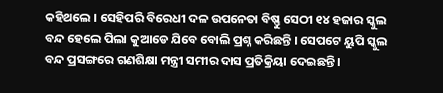କହିଥଲେ । ସେହିପରି ବିରେଧୀ ଦଳ ଉପନେତା ବିଷ୍ଣୁ ସେଠୀ ୧୪ ହଜାର ସ୍କୁଲ ବନ୍ଦ ହେଲେ ପିଲା କୁଆଡେ ଯିବେ ବୋଲି ପ୍ରଶ୍ନ କରିଛନ୍ତି । ସେପଟେ ୟୁପି ସ୍କୁଲ ବନ୍ଦ ପ୍ରସଙ୍ଗରେ ଗଣଶିକ୍ଷା ମନ୍ତ୍ରୀ ସମୀର ଦାସ ପ୍ରତିକ୍ରିୟା ଦେଇଛନ୍ତି ।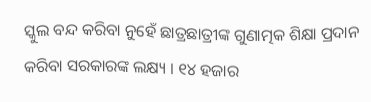ସ୍କୁଲ ବନ୍ଦ କରିବା ନୁହେଁ ଛାତ୍ରଛାତ୍ରୀଙ୍କ ଗୁଣାତ୍ମକ ଶିକ୍ଷା ପ୍ରଦାନ କରିବା ସରକାରଙ୍କ ଲକ୍ଷ୍ୟ । ୧୪ ହଜାର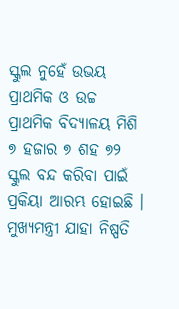ସ୍କୁଲ ନୁହେଁ ଉଭୟ ପ୍ରାଥମିକ ଓ ଉଚ୍ଚ ପ୍ରାଥମିକ ବିଦ୍ୟାଳୟ ମିଶି ୭ ହଜାର ୭ ଶହ ୭୨ ସ୍କୁଲ ବନ୍ଦ କରିବା ପାଇଁ ପ୍ରକିୟା ଆରମ୍ଭ ହୋଇଛି । ମୁଖ୍ୟମନ୍ତ୍ରୀ ଯାହା ନିଷ୍ପତି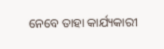ନେବେ ତାହା କାର୍ଯ୍ୟକାରୀ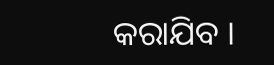କରାଯିବ ।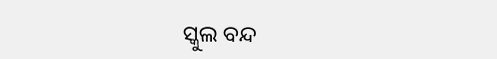ସ୍କୁଲ ବନ୍ଦ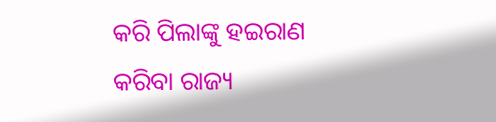କରି ପିଲାଙ୍କୁ ହଇରାଣ କରିବା ରାଜ୍ୟ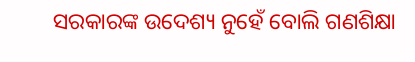ସରକାରଙ୍କ ଉଦେଶ୍ୟ ନୁହେଁ ବୋଲି ଗଣଶିକ୍ଷା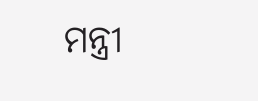ମନ୍ତ୍ରୀ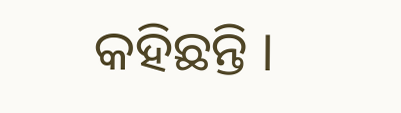କହିଛନ୍ତି ।